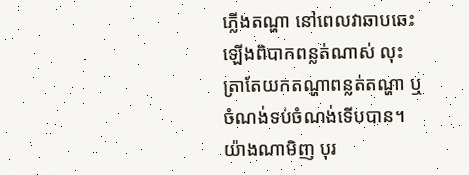ភ្លើងតណ្ហា នៅពេលវាឆាបឆេះឡើងពិបាកពន្លត់ណាស់ លុះត្រាតែយកតណ្ហាពន្លត់តណ្ហា ឬចំណង់ទប់ចំណង់ទើបបាន។ យ៉ាងណាមិញ បុរ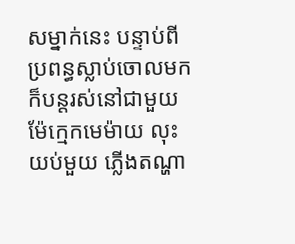សម្នាក់នេះ បន្ទាប់ពីប្រពន្ធស្លាប់ចោលមក ក៏បន្តរស់នៅជាមួយម៉ែក្មេកមេម៉ាយ លុះយប់មួយ ភ្លើងតណ្ហា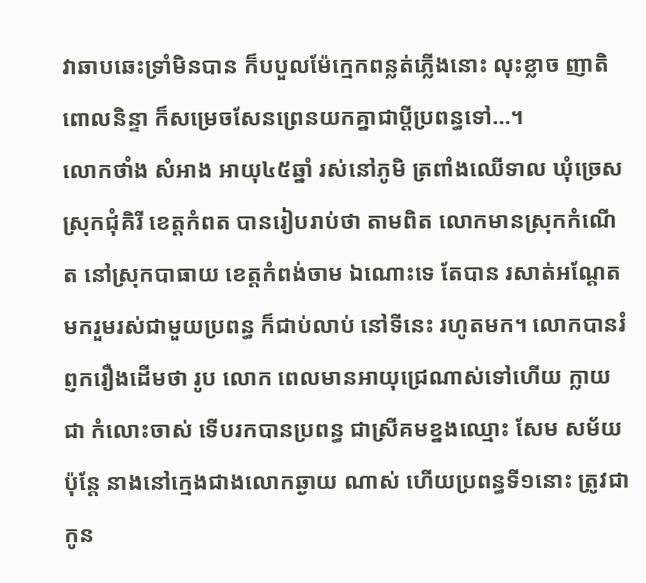វាឆាបឆេះទ្រាំមិនបាន ក៏បបួលម៉ែក្មេកពន្លត់ភ្លើងនោះ លុះខ្លាច ញាតិពោលនិន្ទា ក៏សម្រេចសែនព្រេនយកគ្នាជាប្តីប្រពន្ធទៅ…។
លោកថាំង សំអាង អាយុ៤៥ឆ្នាំ រស់នៅភូមិ ត្រពាំងឈើទាល ឃុំច្រេស ស្រុកជុំគិរី ខេត្តកំពត បានរៀបរាប់ថា តាមពិត លោកមានស្រុកកំណើត នៅស្រុកបាធាយ ខេត្តកំពង់ចាម ឯណោះទេ តែបាន រសាត់អណ្តែតមករួមរស់ជាមួយប្រពន្ធ ក៏ជាប់លាប់ នៅទីនេះ រហូតមក។ លោកបានរំព្ញករឿងដើមថា រូប លោក ពេលមានអាយុជ្រេណាស់ទៅហើយ ក្លាយជា កំលោះចាស់ ទើបរកបានប្រពន្ធ ជាស្រីគមខ្នងឈ្មោះ សែម សម័យ ប៉ុន្តែ នាងនៅក្មេងជាងលោកឆ្ងាយ ណាស់ ហើយប្រពន្ធទី១នោះ ត្រូវជាកូន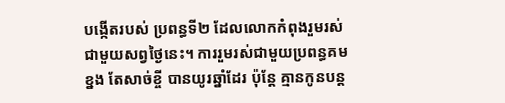បង្កើតរបស់ ប្រពន្ធទី២ ដែលលោកកំពុងរួមរស់ជាមួយសព្វថ្ងៃនេះ។ ការរួមរស់ជាមួយប្រពន្ធគមខ្នង តែសាច់ខ្ចី បានយូរឆ្នាំដែរ ប៉ុន្តែ គ្មានកូនបន្ត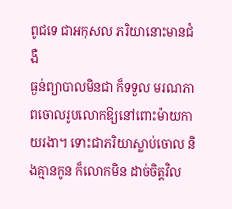ពូជទេ ជាអកុសល ភរិយានោះមានជំងឺ
ធ្ងន់ព្យាបាលមិនជា ក៏ទទួល មរណភាពចោលរូបលោកឱ្យនៅពោះម៉ាយកាយរងា។ ទោះជាភរិយាស្លាប់ចោល និងគ្មានកូន ក៏លោកមិន ដាច់ចិត្តវិល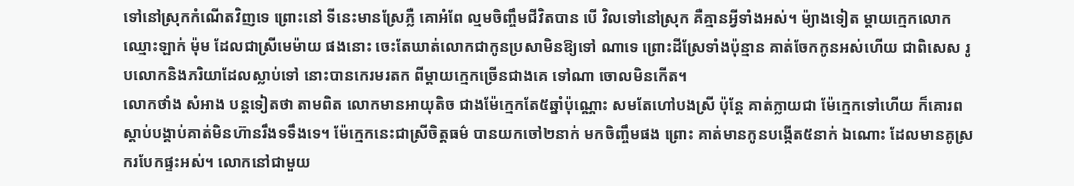ទៅនៅស្រុកកំណើតវិញទេ ព្រោះនៅ ទីនេះមានស្រែភ្លឺ គោអំពែ ល្មមចិញ្ចឹមជីវិតបាន បើ វិលទៅនៅស្រុក គឺគ្មានអ្វីទាំងអស់។ ម៉្យាងទៀត ម្តាយក្មេកលោកឈ្មោះឡាក់ ម៉ុម ដែលជាស្រីមេម៉ាយ ផងនោះ ចេះតែឃាត់លោកជាកូនប្រសាមិនឱ្យទៅ ណាទេ ព្រោះដីស្រែទាំងប៉ុន្មាន គាត់ចែកកូនអស់ហើយ ជាពិសេស រូបលោកនិងភរិយាដែលស្លាប់ទៅ នោះបានកេរមរតក ពីម្តាយក្មេកច្រើនជាងគេ ទៅណា ចោលមិនកើត។
លោកថាំង សំអាង បន្តទៀតថា តាមពិត លោកមានអាយុតិច ជាងម៉ែក្មេកតែ៥ឆ្នាំប៉ុណ្ណោះ សមតែហៅបងស្រី ប៉ុន្តែ គាត់ក្លាយជា ម៉ែក្មេកទៅហើយ ក៏គោរពស្តាប់បង្គាប់គាត់មិនហ៊ានរឹងទទឹងទេ។ ម៉ែក្មេកនេះជាស្រីចិត្តធម៌ បានយកចៅ២នាក់ មកចិញ្ចឹមផង ព្រោះ គាត់មានកូនបង្កើត៥នាក់ ឯណោះ ដែលមានគូស្រករបែកផ្ទះអស់។ លោកនៅជាមួយ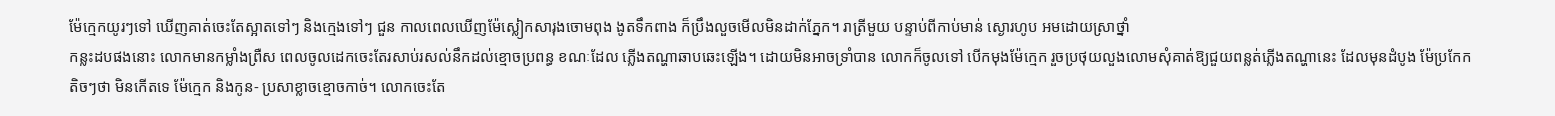ម៉ែក្មេកយូរៗទៅ ឃើញគាត់ចេះតែស្អាតទៅៗ និងក្មេងទៅៗ ជួន កាលពេលឃើញម៉ែស្លៀកសារុងចោមពុង ងូតទឹកពាង ក៏ប្រឹងលួចមើលមិនដាក់ភ្នែក។ រាត្រីមួយ បន្ទាប់ពីកាប់មាន់ ស្ងោរហូប អមដោយស្រាថ្នាំ
កន្លះដបផងនោះ លោកមានកម្លាំងព្រឺស ពេលចូលដេកចេះតែរសាប់រសល់នឹកដល់ខ្មោចប្រពន្ធ ខណៈដែល ភ្លើងតណ្ហាឆាបឆេះឡើង។ ដោយមិនអាចទ្រាំបាន លោកក៏ចូលទៅ បើកមុងម៉ែក្មេក រួចប្រថុយលួងលោមសុំគាត់ឱ្យជួយពន្លត់ភ្លើងតណ្ហានេះ ដែលមុនដំបូង ម៉ែប្រកែកតិចៗថា មិនកើតទេ ម៉ែក្មេក និងកូន- ប្រសាខ្លាចខ្មោចកាច់។ លោកចេះតែ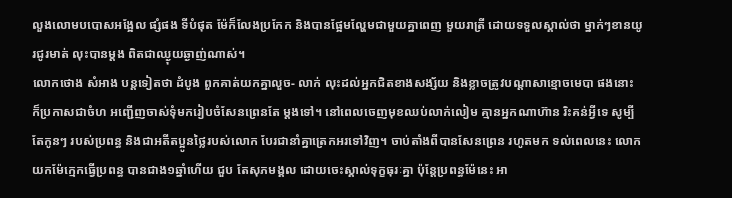លួងលោមបបោសអង្អែល ផ្សំផង ទីបំផុត ម៉ែក៏លែងប្រកែក និងបានផ្អែមល្ហែមជាមួយគ្នាពេញ មួយរាត្រី ដោយទទួលស្គាល់ថា ម្នាក់ៗខានយូរជូរមាត់ លុះបានម្តង ពិតជាឈ្ងុយឆ្ងាញ់ណាស់។
លោកថោង សំអាង បន្តទៀតថា ដំបូង ពួកគាត់យកគ្នាលួច- លាក់ លុះដល់អ្នកជិតខាងសង្ស័យ និងខ្លាចត្រូវបណ្តាសាខ្មោចមេបា ផងនោះ ក៏ប្រកាសជាចំហ អញ្ជើញចាស់ទុំមករៀបចំសែនព្រេនតែ ម្តងទៅ។ នៅពេលចេញមុខឈប់លាក់លៀម គ្មានអ្នកណាហ៊ាន រិះគន់អ្វីទេ សូម្បីតែកូនៗ របស់ប្រពន្ធ និងជាអតីតប្អូនថ្លៃរបស់លោក បែរជានាំគ្នាត្រេកអរទៅវិញ។ ចាប់តាំងពីបានសែនព្រេន រហូតមក ទល់ពេលនេះ លោកយកម៉ែក្មេកធ្វើប្រពន្ធ បានជាង១ឆ្នាំហើយ ជួប តែសុភមង្គល ដោយចេះស្គាល់ទុក្ខធុរៈគ្នា ប៉ុន្តែប្រពន្ធម៉ែនេះ អា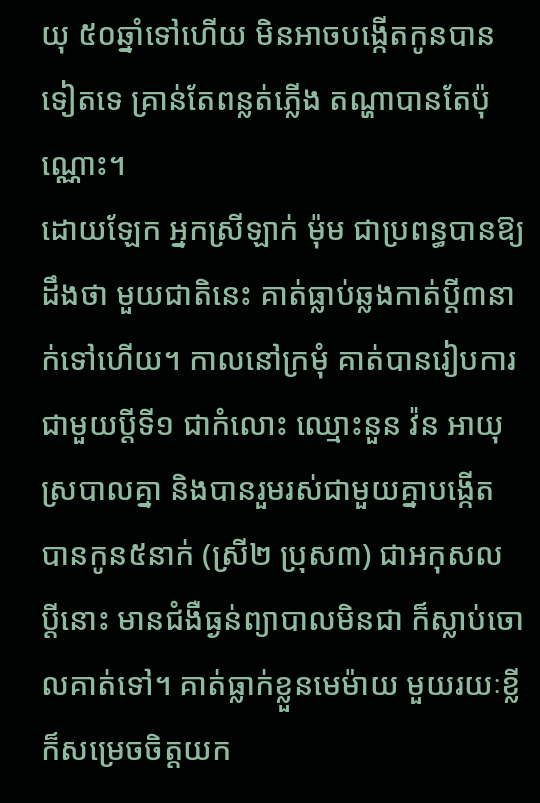យុ ៥០ឆ្នាំទៅហើយ មិនអាចបង្កើតកូនបានទៀតទេ គ្រាន់តែពន្លត់ភ្លើង តណ្ហាបានតែប៉ុណ្ណោះ។
ដោយឡែក អ្នកស្រីឡាក់ ម៉ុម ជាប្រពន្ធបានឱ្យដឹងថា មួយជាតិនេះ គាត់ធ្លាប់ឆ្លងកាត់ប្តី៣នាក់ទៅហើយ។ កាលនៅក្រមុំ គាត់បានរៀបការជាមួយប្តីទី១ ជាកំលោះ ឈ្មោះនួន វ៉ន អាយុស្របាលគ្នា និងបានរួមរស់ជាមួយគ្នាបង្កើត បានកូន៥នាក់ (ស្រី២ ប្រុស៣) ជាអកុសល ប្តីនោះ មានជំងឺធ្ងន់ព្យាបាលមិនជា ក៏ស្លាប់ចោលគាត់ទៅ។ គាត់ធ្លាក់ខ្លួនមេម៉ាយ មួយរយៈខ្លី ក៏សម្រេចចិត្តយក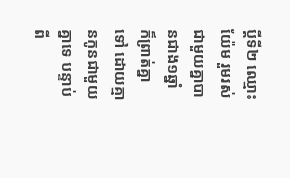ប្តីទី២ ឈ្មោះយ៉ែម រួមរស់ជាមួយគ្នាបានជាង១ឆ្នាំ ក៏ព្រាត់គ្នាទៅ ដោយគ្មានកូនជាមួយគ្នាទេ បន្ទាប់ពី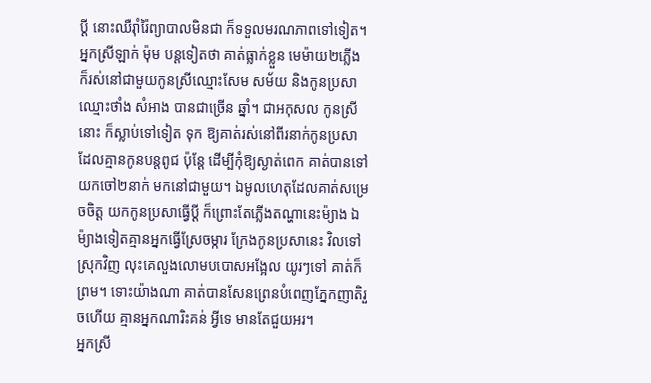ប្តី នោះឈឺរ៉ាំរ៉ៃព្យាបាលមិនជា ក៏ទទួលមរណភាពទៅទៀត។
អ្នកស្រីឡាក់ ម៉ុម បន្តទៀតថា គាត់ធ្លាក់ខ្លួន មេម៉ាយ២ភ្លើង ក៏រស់នៅជាមួយកូនស្រីឈ្មោះសែម សម័យ និងកូនប្រសាឈ្មោះថាំង សំអាង បានជាច្រើន ឆ្នាំ។ ជាអកុសល កូនស្រីនោះ ក៏ស្លាប់ទៅទៀត ទុក ឱ្យគាត់រស់នៅពីរនាក់កូនប្រសា ដែលគ្មានកូនបន្តពូជ ប៉ុន្តែ ដើម្បីកុំឱ្យស្ងាត់ពេក គាត់បានទៅយកចៅ២នាក់ មកនៅជាមួយ។ ឯមូលហេតុដែលគាត់សម្រេចចិត្ត យកកូនប្រសាធ្វើប្តី ក៏ព្រោះតែភ្លើងតណ្ហានេះម៉្យាង ឯម៉្យាងទៀតគ្មានអ្នកធ្វើស្រែចម្ការ ក្រែងកូនប្រសានេះ វិលទៅស្រុកវិញ លុះគេលួងលោមបបោសអង្អែល យូរៗទៅ គាត់ក៏ព្រម។ ទោះយ៉ាងណា គាត់បានសែនព្រេនបំពេញភ្នែកញាតិរួចហើយ គ្មានអ្នកណារិះគន់ អ្វីទេ មានតែជួយអរ។
អ្នកស្រី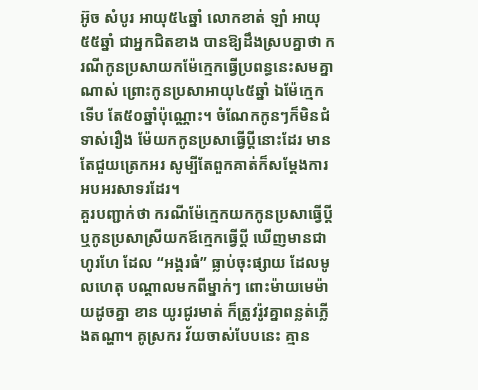អ៊ូច សំបូរ អាយុ៥៤ឆ្នាំ លោកខាត់ ឡាំ អាយុ៥៥ឆ្នាំ ជាអ្នកជិតខាង បានឱ្យដឹងស្របគ្នាថា ករណីកូនប្រសាយកម៉ែក្មេកធ្វើប្រពន្ធនេះសមគ្នា ណាស់ ព្រោះកូនប្រសាអាយុ៤៥ឆ្នាំ ឯម៉ែក្មេក ទើប តែ៥០ឆ្នាំប៉ុណ្ណោះ។ ចំណែកកូនៗក៏មិនជំទាស់រឿង ម៉ែយកកូនប្រសាធ្វើប្តីនោះដែរ មានតែជួយត្រេកអរ សូម្បីតែពួកគាត់ក៏សម្តែងការអបអរសាទរដែរ។
គួរបញ្ជាក់ថា ករណីម៉ែក្មេកយកកូនប្រសាធ្វើប្តី ឬកូនប្រសាស្រីយកឪក្មេកធ្វើប្តី ឃើញមានជាហូរហែ ដែល “អង្គរធំ” ធ្លាប់ចុះផ្សាយ ដែលមូលហេតុ បណ្តាលមកពីម្នាក់ៗ ពោះម៉ាយមេម៉ាយដូចគ្នា ខាន យូរជូរមាត់ ក៏ត្រូវរ៉ូវគ្នាពន្លត់ភ្លើងតណ្ហា។ គូស្រករ វ័យចាស់បែបនេះ គ្មាន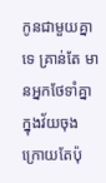កូនជាមួយគ្នាទេ គ្រាន់តែ មានអ្នកថែទាំគ្នាក្នុងវ័យចុងក្រោយតែប៉ុ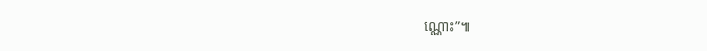ណ្ណោះ”៕